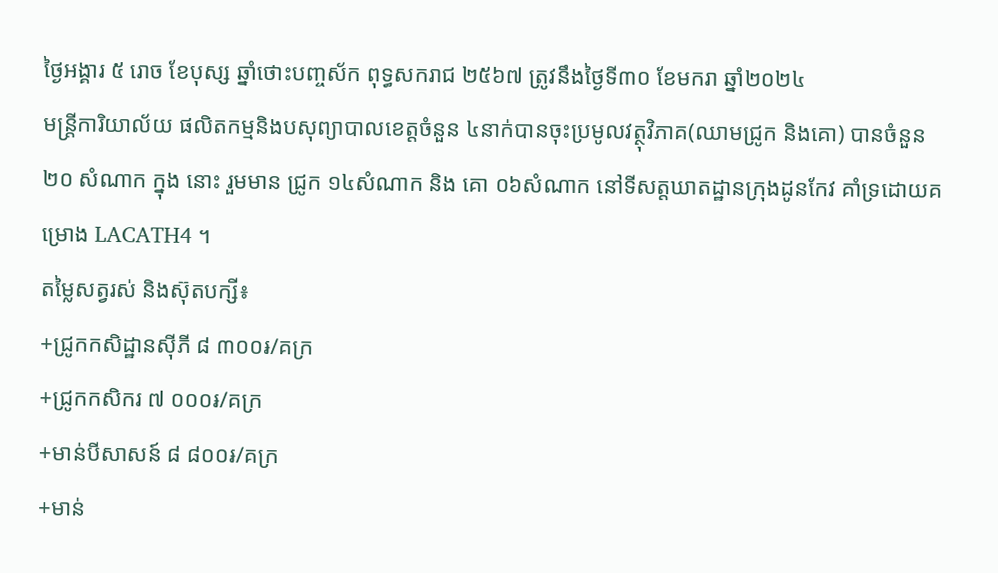ថ្ងៃអង្គារ ៥ រោច ខែបុស្ស ឆ្នាំថោះបញ្ចស័ក ពុទ្ធសករាជ ២៥៦៧ ត្រូវនឹងថ្ងៃទី៣០ ខែមករា ឆ្នាំ២០២៤
មន្រ្តីការិយាល័យ ផលិតកម្មនិងបសុព្យាបាលខេត្តចំនួន ៤នាក់បានចុះប្រមូលវត្ថុវិភាគ(ឈាមជ្រូក និងគោ) បានចំនួន ២០ សំណាក ក្នុង នោះ រួមមាន ជ្រូក ១៤សំណាក និង គោ ០៦សំណាក នៅទីសត្ដឃាតដ្ឋានក្រុងដូនកែវ គាំទ្រដោយគម្រោង LACATH4 ។
តម្លៃសត្វរស់ និងស៊ុតបក្សី៖
+ជ្រូកកសិដ្ឋានសុីភី ៨ ៣០០៛/គក្រ
+ជ្រូកកសិករ ៧ ០០០៛/គក្រ
+មាន់បីសាសន៍ ៨ ៨០០៛/គក្រ
+មាន់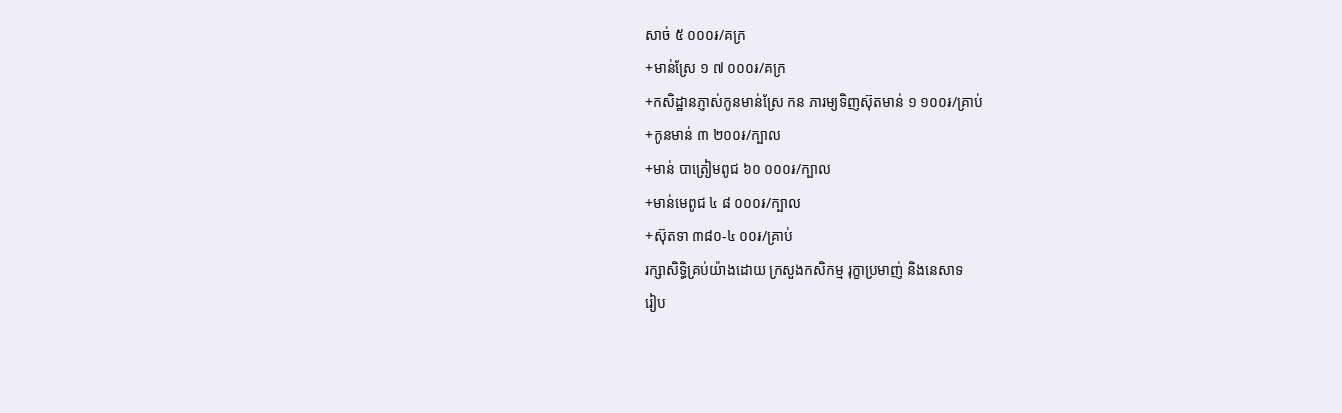សាច់ ៥ ០០០៛/គក្រ
+មាន់ស្រែ ១ ៧ ០០០៛/គក្រ
+កសិដ្ឋានភ្ញាស់កូនមាន់ស្រែ កន ភារម្យទិញស៊ុតមាន់ ១ ១០០៛/គ្រាប់
+កូនមាន់ ៣ ២០០៛/ក្បាល
+មាន់ បាត្រៀមពូជ ៦០ ០០០៛/ក្បាល
+មាន់មេពូជ ៤ ៨ ០០០៛/ក្បាល
+ស៊ុតទា ៣៨០-៤ ០០៛/គ្រាប់
រក្សាសិទិ្ធគ្រប់យ៉ាងដោយ ក្រសួងកសិកម្ម រុក្ខាប្រមាញ់ និងនេសាទ
រៀប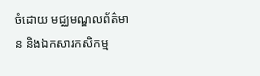ចំដោយ មជ្ឈមណ្ឌលព័ត៌មាន និងឯកសារកសិកម្ម